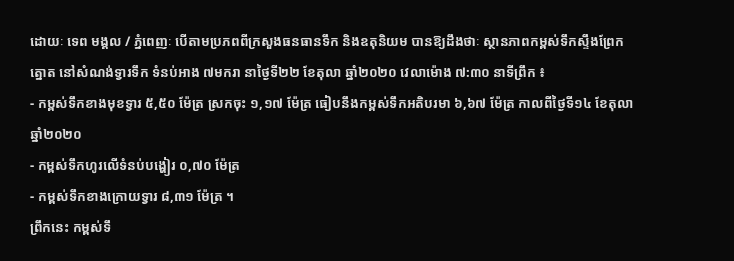ដោយៈ ទេព មង្គល / ភ្នំពេញៈ បើតាមប្រភពពីក្រសួងធនធានទឹក និងឧតុនិយម បានឱ្យដឹងថាៈ ស្ថានភាពកម្ពស់ទឹកស្ទឹងព្រែកត្នោត នៅសំណង់ទ្វារទឹក ទំនប់អាង ៧មករា នាថ្ងៃទី២២ ខែតុលា ឆ្នាំ២០២០ វេលាម៉ោង ៧:៣០ នាទីព្រឹក ៖
- កម្ពស់ទឹកខាងមុខទ្វារ ៥,៥០ ម៉ែត្រ ស្រកចុះ ១,១៧ ម៉ែត្រ ធៀបនឹងកម្ពស់ទឹកអតិបរមា ៦,៦៧ ម៉ែត្រ កាលពីថ្ងៃទី១៤ ខែតុលា ឆ្នាំ២០២០
- កម្ពស់ទឹកហូរលើទំនប់បង្ហៀរ ០,៧០ ម៉ែត្រ
- កម្ពស់ទឹកខាងក្រោយទ្វារ ៨,៣១ ម៉ែត្រ ។
ព្រឹកនេះ កម្ពស់ទឹ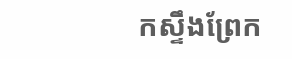កស្ទឹងព្រែក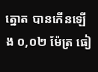ត្នោត បានកើនឡើង ០,០២ ម៉ែត្រ ធៀ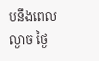បនឹងពេលល្ងាច ថ្ងៃ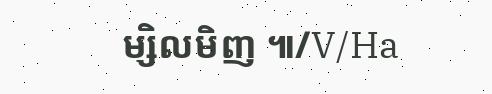ម្សិលមិញ ៕/V/Ha